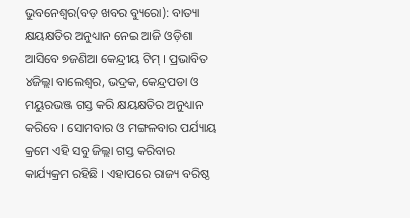ଭୁବନେଶ୍ୱର(ବଡ଼ ଖବର ବ୍ୟୁରୋ): ବାତ୍ୟା କ୍ଷୟକ୍ଷତିର ଅନୁଧ୍ୟାନ ନେଇ ଆଜି ଓଡ଼ିଶା ଆସିବେ ୭ଜଣିଆ କେନ୍ଦ୍ରୀୟ ଟିମ୍ । ପ୍ରଭାବିତ ୪ଜିଲ୍ଲା ବାଲେଶ୍ୱର, ଭଦ୍ରକ, କେନ୍ଦ୍ରପଡା ଓ ମୟୁରଭଞ୍ଜ ଗସ୍ତ କରି କ୍ଷୟକ୍ଷତିର ଅନୁଧ୍ୟାନ କରିବେ । ସୋମବାର ଓ ମଙ୍ଗଳବାର ପର୍ଯ୍ୟାୟ କ୍ରମେ ଏହି ସବୁ ଜିଲ୍ଲା ଗସ୍ତ କରିବାର କାର୍ଯ୍ୟକ୍ରମ ରହିଛି । ଏହାପରେ ରାଜ୍ୟ ବରିଷ୍ଠ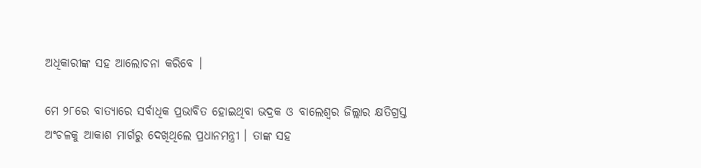ଅଧିକାରୀଙ୍କ ସହ ଆଲୋଚନା କରିବେ ।

ମେ ୨୮ରେ ବାତ୍ୟାରେ ସର୍ବାଧିକ ପ୍ରଭାବିତ ହୋଇଥିବା ଭଦ୍ରକ ଓ ବାଲେଶ୍ୱର ଜିଲ୍ଲାର କ୍ଷତିଗ୍ରସ୍ତ ଅଂଚଳକୁ ଆକାଶ ମାର୍ଗରୁ ଦେଖିଥିଲେ ପ୍ରଧାନମନ୍ତ୍ରୀ । ତାଙ୍କ ସହ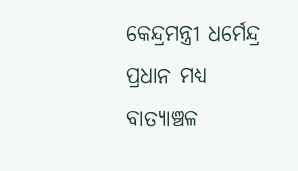କେନ୍ଦ୍ରମନ୍ତ୍ରୀ ଧର୍ମେନ୍ଦ୍ର ପ୍ରଧାନ ମଧ୍ୟ ବାତ୍ୟାଞ୍ଚଳ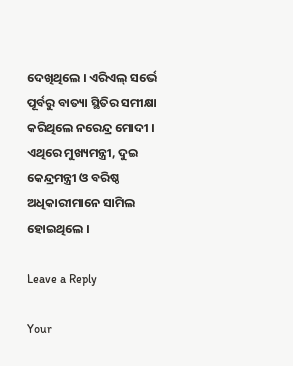ଦେଖିଥିଲେ । ଏରିଏଲ୍ ସର୍ଭେ ପୂର୍ବରୁ ବାତ୍ୟା ସ୍ଥିତିର ସମୀକ୍ଷା କରିଥିଲେ ନରେନ୍ଦ୍ର ମୋଦୀ । ଏଥିରେ ମୁଖ୍ୟମନ୍ତ୍ରୀ, ଦୁଇ କେନ୍ଦ୍ରମନ୍ତ୍ରୀ ଓ ବରିଷ୍ଠ ଅଧିକାରୀମାନେ ସାମିଲ ହୋଇଥିଲେ ।

Leave a Reply

Your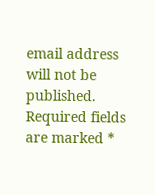email address will not be published. Required fields are marked *